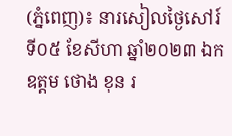(ភ្នំពេញ)៖ នារសៀលថ្ងៃសៅរ៍ ទី០៥ ខែសីហា ឆ្នាំ២០២៣ ឯកឧត្តម ថោង ខុន រ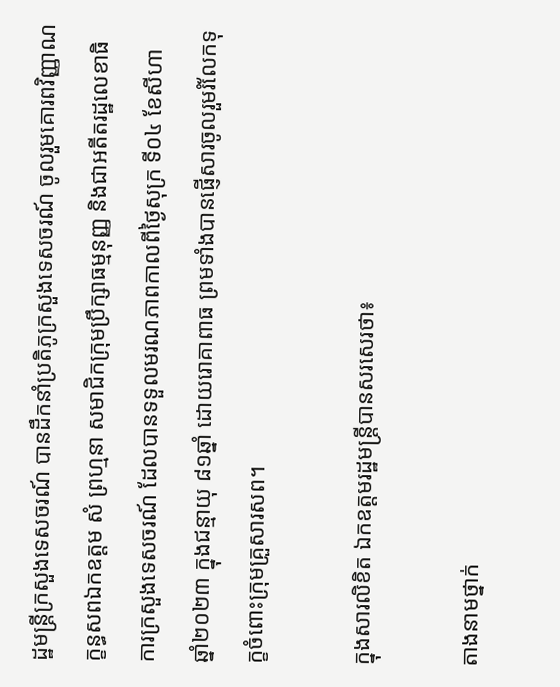ដ្ឋមន្ត្រីក្រសួងទេសចរណ៍ បានដឹកនាំប្រតិភូក្រសួងទេសចរណ៍ ចូលរួមគោរពវិញ្ញាណក្ខន្ធសពឯកឧត្តម សំ ព្រហ្មនា សមាជិកក្រុមប្រឹក្សាធម្មនុញ្ញ និងជាអតីតរដ្ឋលេខាធិការក្រសួងទេសចរណ៍ ដែលបានទទួលមរណភាពកាលពីថ្ងៃសុក្រ ទី០៤ ខែសីហា ឆ្នាំ២០២៣ ក្នុងជន្មាយុ ៨១ឆ្នាំ ដោយរោគាពាធ ព្រមទាំងបានផ្ញើសារចូលរួមរំលែកទុក្ខចំពោះក្រុមគ្រួសារសព។

ក្នុងសារលិខិត ឯកឧត្តមរដ្ឋមន្ត្រីបានសរសេរថា៖

តាងនាមថ្នាក់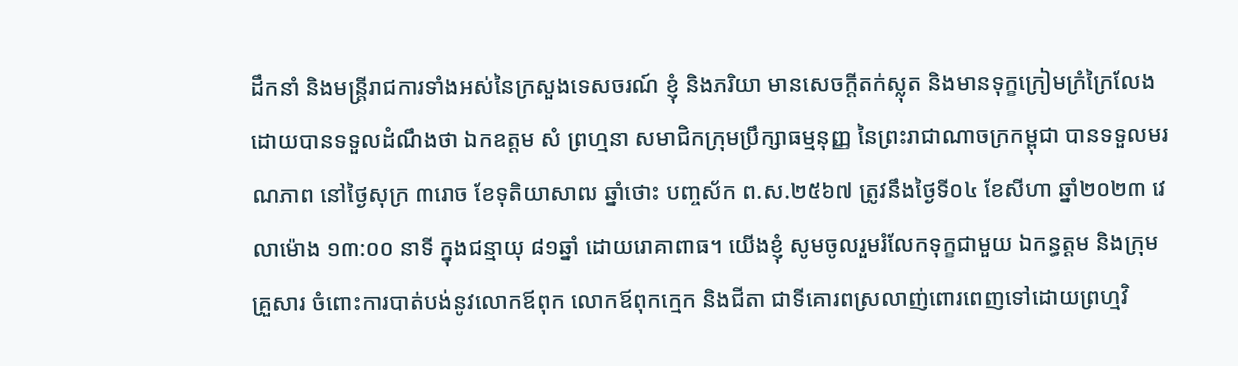ដឹកនាំ និងមន្ត្រីរាជការទាំងអស់នៃក្រសួងទេសចរណ៍ ខ្ញុំ និងភរិយា មានសេចក្តីតក់ស្លុត និងមានទុក្ខក្រៀមក្រំក្រៃលែង ដោយបានទទួលដំណឹងថា ឯកឧត្តម សំ ព្រហ្មនា សមាជិកក្រុមប្រឹក្សាធម្មនុញ្ញ នៃព្រះរាជាណាចក្រកម្ពុជា បានទទួលមរណភាព នៅថ្ងៃសុក្រ ៣រោច ខែទុតិយាសាឍ ឆ្នាំថោះ បញ្ចស័ក ព.ស.២៥៦៧ ត្រូវនឹងថ្ងៃទី០៤ ខែសីហា ឆ្នាំ២០២៣ វេលាម៉ោង ១៣:០០ នាទី ក្នុងជន្មាយុ ៨១ឆ្នាំ ដោយរោគាពាធ។ យើងខ្ញុំ សូមចូលរួមរំលែកទុក្ខជាមួយ ឯកន្ធត្តម និងក្រុមគ្រួសារ ចំពោះការបាត់បង់នូវលោកឪពុក លោកឪពុកក្មេក និងជីតា ជាទីគោរពស្រលាញ់ពោរពេញទៅដោយព្រហ្មវិ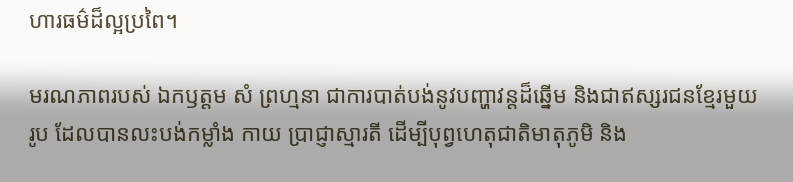ហារធម៌ដ៏ល្អប្រពៃ។

មរណភាពរបស់ ឯកឫត្តម សំ ព្រហ្មនា ជាការបាត់បង់នូវបញ្ហាវន្តដ៏ឆ្នើម និងជាឥស្សរជនខ្មែរមួយរូប ដែលបានលះបង់កម្លាំង កាយ ប្រាជ្ញាស្មារតី ដើម្បីបុព្វហេតុជាតិមាតុភូមិ និង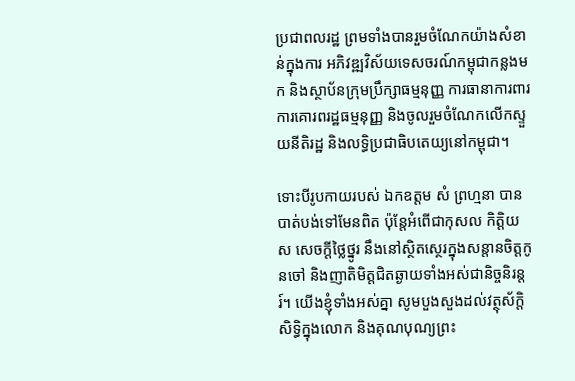ប្រជាពលរដ្ឋ ព្រមទាំងបានរួមចំណែកយ៉ាងសំខាន់ក្នុងការ អភិវឌ្ឍវិស័យទេសចរណ៍កម្ពុជាកន្លងមក និងស្ថាប័នក្រុមប្រឹក្សាធម្មនុញ្ញ ការធានាការពារការគោរពរដ្ឋធម្មនុញ្ញ និងចូលរួមចំណែកលើកស្ទួយនីតិរដ្ឋ និងលទ្ធិប្រជាធិបតេយ្យនៅកម្ពុជា។

ទោះបីរូបកាយរបស់ ឯកឧត្តម សំ ព្រហ្មនា បានបាត់បង់ទៅមែនពិត ប៉ុន្តែអំពើជាកុសល កិត្តិយស សេចក្ដីថ្លៃថ្នូរ នឹងនៅស្ថិតស្ថេរក្នុងសន្តានចិត្តកូនចៅ និងញាតិមិត្តជិតឆ្ងាយទាំងអស់ជានិច្ចនិរន្តរ៍។ យើងខ្ញុំទាំងអស់គ្នា សូមបួងសួងដល់វត្ថុស័ក្តិសិទ្ធិក្នុងលោក និងគុណបុណ្យព្រះ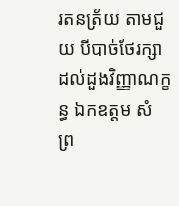រតនត្រ័យ តាមជួយ បីបាច់ថែរក្សាដល់ដួងវិញ្ញាណក្ខន្ធ ឯកឧត្តម សំ ព្រ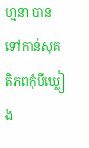ហ្មនា បានទៅកាន់សុគតិភពកុំបីឃ្លៀង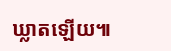ឃ្លាតឡើយ៕